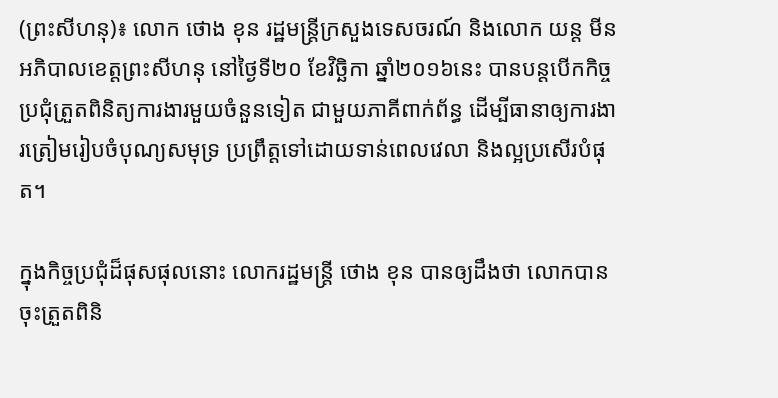(ព្រះសីហនុ)៖ លោក ថោង ខុន រដ្ឋមន្រ្តីក្រសួងទេសចរណ៍ និងលោក យន្ត មីន អភិបាលខេត្តព្រះសីហនុ នៅថ្ងៃទី២០ ខែវិច្ឆិកា ឆ្នាំ២០១៦នេះ បានបន្តបើកកិច្ចប្រជុំត្រួតពិនិត្យការងារមួយចំនួនទៀត ជាមួយភាគីពាក់ព័ន្ធ ដើម្បីធានាឲ្យការងារត្រៀមរៀបចំបុណ្យសមុទ្រ ប្រព្រឹត្តទៅដោយទាន់ពេលវេលា និងល្អប្រសើរបំផុត។

ក្នុងកិច្ចប្រជុំដ៏ផុសផុលនោះ លោករដ្ឋមន្រ្តី ថោង ខុន បានឲ្យដឹងថា លោកបានចុះត្រួតពិនិ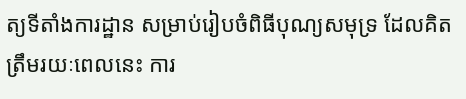ត្យទីតាំងការដ្ឋាន សម្រាប់រៀបចំពិធីបុណ្យសមុទ្រ ដែលគិតត្រឹមរយៈពេលនេះ ការ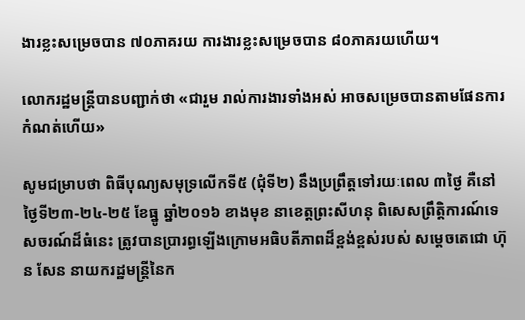ងារខ្លះសម្រេចបាន ៧០ភាគរយ ការងារខ្លះសម្រេចបាន ៨០ភាគរយហើយ។

លោករដ្ឋមន្រ្តីបានបញ្ជាក់ថា «ជារួម រាល់ការងារទាំងអស់ អាចសម្រេចបានតាមផែនការកំណត់ហើយ»

សូមជម្រាបថា ពិធីបុណ្យសមុទ្រលើកទី៥ (ជុំទី២) នឹងប្រព្រឹត្តទៅរយៈពេល ៣ថ្ងៃ គឺនៅថ្ងៃទី២៣-២៤-២៥ ខែធ្នូ ឆ្នាំ២០១៦ ខាងមុខ នាខេត្តព្រះសីហនុ ពិសេសព្រឹត្តិការណ៍ទេសចរណ៍ដ៏ធំនេះ ត្រូវបានប្រារព្ធឡើងក្រោមអធិបតីភាពដ៏ខ្ពង់ខ្ពស់របស់ សម្តេចតេជោ ហ៊ុន សែន នាយករដ្ឋមន្ត្រីនៃក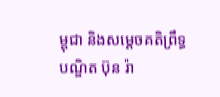ម្ពុជា និងសម្តេចគតិព្រឹទ្ធបណ្ឌិត ប៊ុន រ៉ា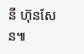នី ហ៊ុនសែន៕